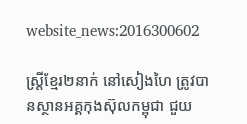website_news:2016300602

ស្ត្រីខ្មែរ២នាក់ នៅសៀងហៃ ត្រូវបានស្ថានអគ្គកុងស៊ុលកម្ពុជា ជួយ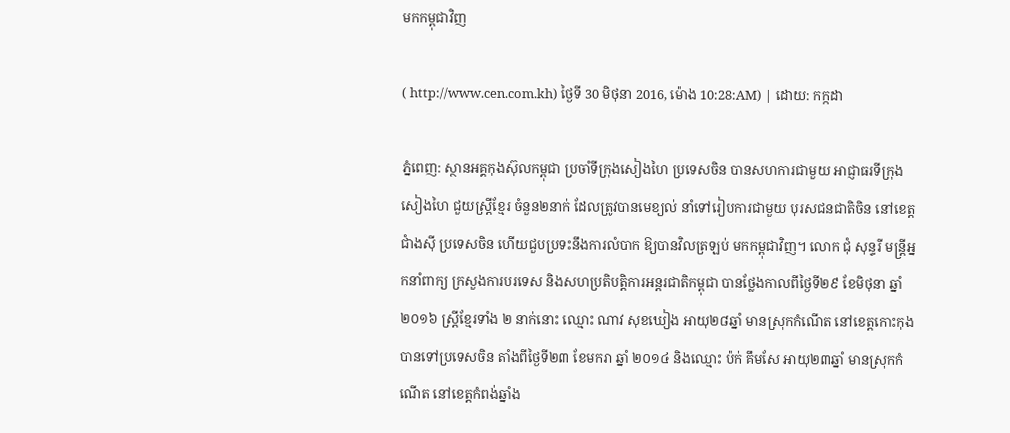មកកម្ពុជាវិញ

( http://www.cen.com.kh) ថ្ងៃទី 30 មិថុនា 2016, ម៉ោង 10:28:AM) | ដោយ: កក្កដា

ភ្នំពេញ: ស្ថានអគ្គកុងស៊ុលកម្ពុជា ប្រចាំទីក្រុងសៀងហៃ ប្រទេសចិន បានសហការជាមួយ អាជ្ញាធរទីក្រុងសៀងហៃ ជួយស្ត្រីខ្មែរ ចំនួន២នាក់ ដែលត្រូវបានមេខ្យល់ នាំទៅរៀបការជាមួយ បុរសជនជាតិចិន នៅខេត្តជាំងស៊ី ប្រទេសចិន ហើយជួបប្រទះនឹងការលំបាក ឱ្យបានវិលត្រឡប់ មកកម្ពុជាវិញ។ លោក ជុំ សុន្ទរី មន្ត្រីអ្នកនាំពាក្យ ក្រសួងការបរទេស និងសហប្រតិបត្តិការអន្តរជាតិកម្ពុជា បានថ្លែងកាលពីថ្ងៃទី២៩ ខែមិថុនា ឆ្នាំ២០១៦ ស្ត្រីខ្មែរទាំង ២ នាក់នោះ ឈ្មោះ ណាវ សុខឃៀង អាយុ២៨ឆ្នាំ មានស្រុកកំណើត នៅខេត្តកោះកុង បានទៅប្រទេសចិន តាំងពីថ្ងៃទី២៣ ខែមករា ឆ្នាំ ២០១៤ និងឈ្មោះ ប៉ក់ គឹមសែ អាយុ២៣ឆ្នាំ មានស្រុកកំណើត នៅខេត្តកំពង់ឆ្នាំង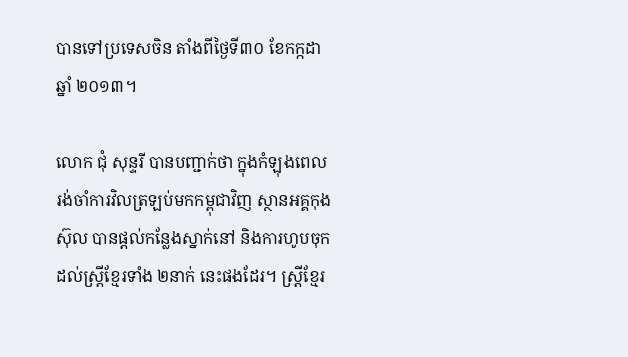បានទៅប្រទេសចិន តាំងពីថ្ងៃទី៣០ ខែកក្កដា ឆ្នាំ ២០១៣។

លោក ជុំ សុន្ទរី បានបញ្ជាក់ថា ក្នុងកំឡុងពេល រង់ចាំការវិលត្រឡប់មកកម្ពុជាវិញ ស្ថានអគ្គកុងស៊ុល បានផ្តល់កន្លែងស្នាក់នៅ និងការហូបចុក ដល់ស្ត្រីខ្មែរទាំង ២នាក់ នេះផងដែរ។ ស្ត្រីខ្មែរ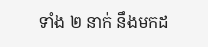ទាំង ២ នាក់ នឹងមកដ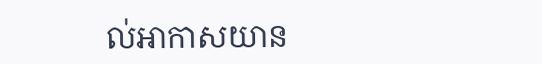ល់អាកាសយាន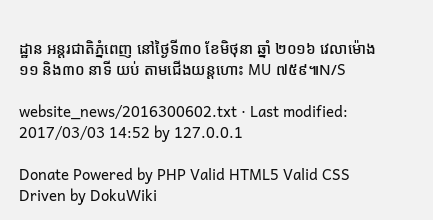ដ្ឋាន អន្តរជាតិភ្នំពេញ នៅថ្ងៃទី៣០ ខែមិថុនា ឆ្នាំ ២០១៦ វេលាម៉ោង ១១ និង៣០ នាទី យប់ តាមជើងយន្តហោះ MU ៧៥៩៕N/S

website_news/2016300602.txt · Last modified: 2017/03/03 14:52 by 127.0.0.1

Donate Powered by PHP Valid HTML5 Valid CSS Driven by DokuWiki